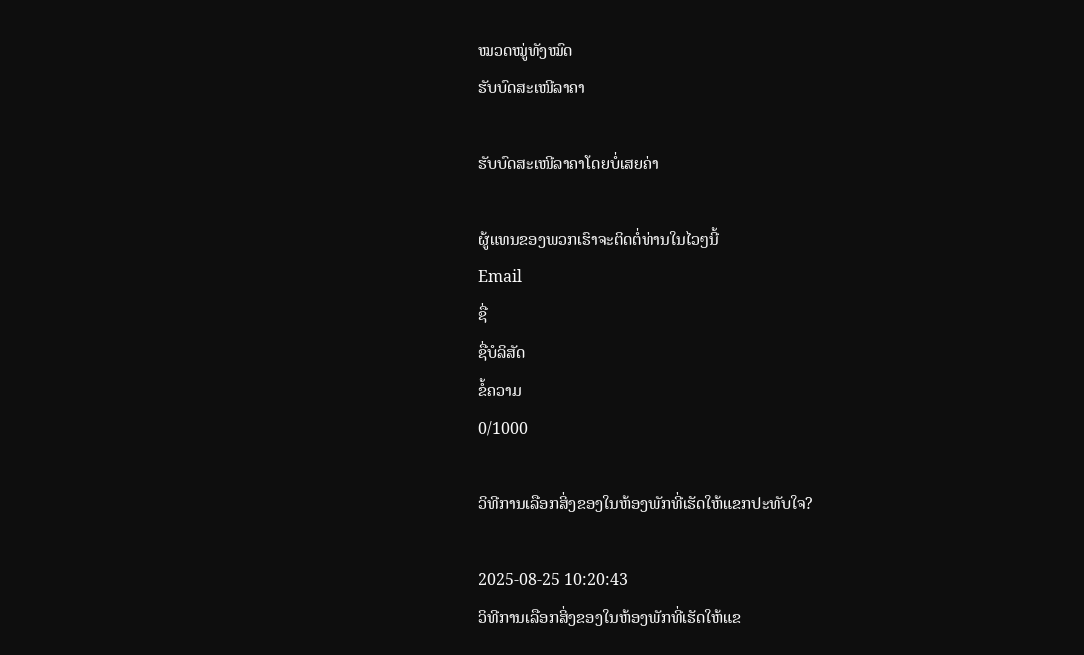ໝວດໝູ່ທັງໝົດ
ຮັບບົດສະເໜີລາຄາ

ຮັບບົດສະເໜີລາຄາໂດຍບໍ່ເສຍຄ່າ

ຜູ້ແທນຂອງພວກເຮົາຈະຕິດຕໍ່ທ່ານໃນໄວໆນີ້
Email
ຊື່
ຊື່ບໍລິສັດ
ຂໍ້ຄວາມ
0/1000

ວິທີການເລືອກສິ່ງຂອງໃນຫ້ອງພັກທີ່ເຮັດໃຫ້ແຂກປະທັບໃຈ?

2025-08-25 10:20:43
ວິທີການເລືອກສິ່ງຂອງໃນຫ້ອງພັກທີ່ເຮັດໃຫ້ແຂ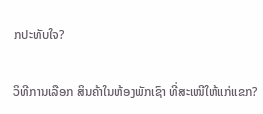ກປະທັບໃຈ?

ວິທີການເລືອກ ສິນຄ້າໃນຫ້ອງພັກເຊົາ ທີ່ສະເໜີໃຫ້ແກ່ແຂກ?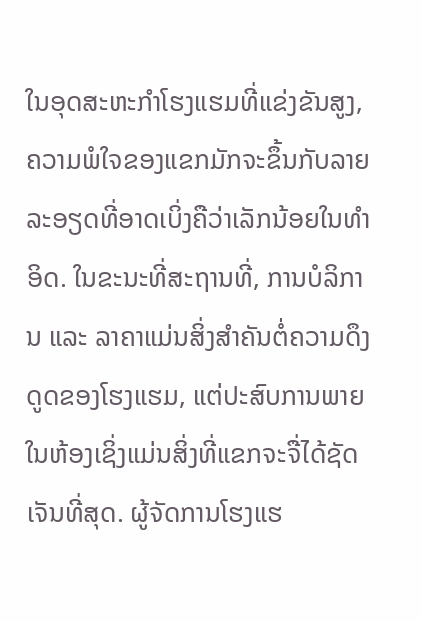ໃນອຸດສະຫະກຳໂຮງແຮມທີ່ແຂ່ງຂັນສູງ, ຄວາມພໍໃຈຂອງແຂກມັກຈະຂຶ້ນກັບລາຍລະອຽດທີ່ອາດເບິ່ງຄືວ່າເລັກນ້ອຍໃນທຳອິດ. ໃນຂະນະທີ່ສະຖານທີ່, ການບໍລິການ ແລະ ລາຄາແມ່ນສິ່ງສຳຄັນຕໍ່ຄວາມດຶງດູດຂອງໂຮງແຮມ, ແຕ່ປະສົບການພາຍໃນຫ້ອງເຊິ່ງແມ່ນສິ່ງທີ່ແຂກຈະຈື່ໄດ້ຊັດເຈັນທີ່ສຸດ. ຜູ້ຈັດການໂຮງແຮ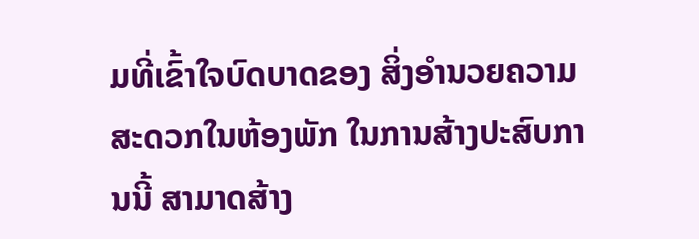ມທີ່ເຂົ້າໃຈບົດບາດຂອງ ສິ່ງອຳນວຍຄວາມສະດວກໃນຫ້ອງພັກ ໃນການສ້າງປະສົບການນີ້ ສາມາດສ້າງ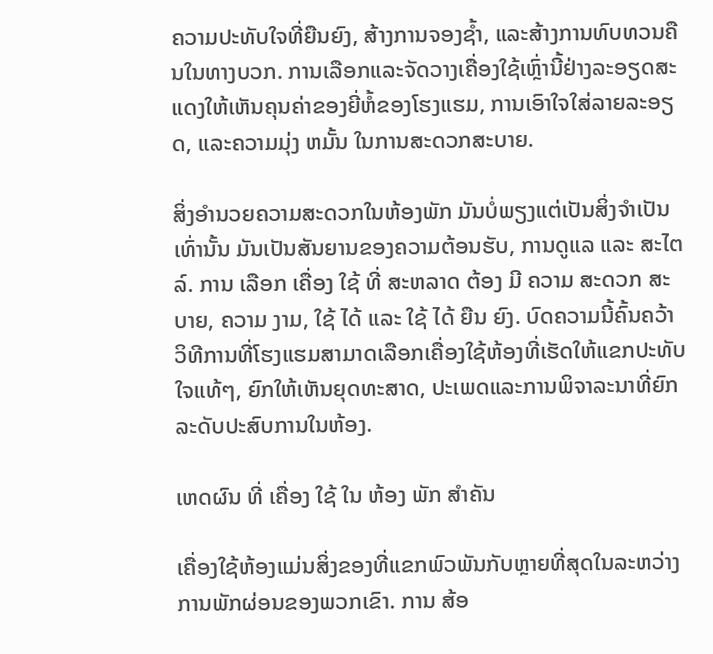ຄວາມປະທັບໃຈທີ່ຍືນຍົງ, ສ້າງການຈອງຊ້ຳ, ແລະສ້າງການທົບທວນຄືນໃນທາງບວກ. ການເລືອກແລະຈັດວາງເຄື່ອງໃຊ້ເຫຼົ່ານີ້ຢ່າງລະອຽດສະແດງໃຫ້ເຫັນຄຸນຄ່າຂອງຍີ່ຫໍ້ຂອງໂຮງແຮມ, ການເອົາໃຈໃສ່ລາຍລະອຽດ, ແລະຄວາມມຸ່ງ ຫມັ້ນ ໃນການສະດວກສະບາຍ.

ສິ່ງອຳນວຍຄວາມສະດວກໃນຫ້ອງພັກ ມັນບໍ່ພຽງແຕ່ເປັນສິ່ງຈໍາເປັນເທົ່ານັ້ນ ມັນເປັນສັນຍານຂອງຄວາມຕ້ອນຮັບ, ການດູແລ ແລະ ສະໄຕລ໌. ການ ເລືອກ ເຄື່ອງ ໃຊ້ ທີ່ ສະຫລາດ ຕ້ອງ ມີ ຄວາມ ສະດວກ ສະບາຍ, ຄວາມ ງາມ, ໃຊ້ ໄດ້ ແລະ ໃຊ້ ໄດ້ ຍືນ ຍົງ. ບົດຄວາມນີ້ຄົ້ນຄວ້າວິທີການທີ່ໂຮງແຮມສາມາດເລືອກເຄື່ອງໃຊ້ຫ້ອງທີ່ເຮັດໃຫ້ແຂກປະທັບໃຈແທ້ໆ, ຍົກໃຫ້ເຫັນຍຸດທະສາດ, ປະເພດແລະການພິຈາລະນາທີ່ຍົກລະດັບປະສົບການໃນຫ້ອງ.

ເຫດຜົນ ທີ່ ເຄື່ອງ ໃຊ້ ໃນ ຫ້ອງ ພັກ ສໍາຄັນ

ເຄື່ອງໃຊ້ຫ້ອງແມ່ນສິ່ງຂອງທີ່ແຂກພົວພັນກັບຫຼາຍທີ່ສຸດໃນລະຫວ່າງການພັກຜ່ອນຂອງພວກເຂົາ. ການ ສ້ອ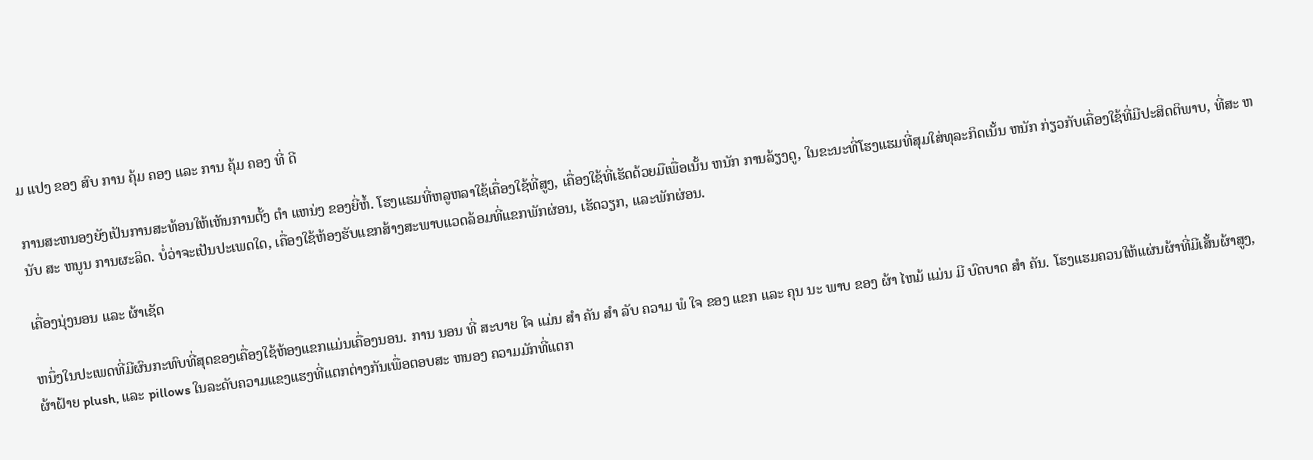ມ ແປງ ຂອງ ສົບ ການ ຄຸ້ມ ຄອງ ແລະ ການ ຄຸ້ມ ຄອງ ທີ່ ດີ

ການສະຫນອງຍັງເປັນການສະທ້ອນໃຫ້ເຫັນການຕັ້ງ ຕໍາ ແຫນ່ງ ຂອງຍີ່ຫໍ້. ໂຮງແຮມທີ່ຫລູຫລາໃຊ້ເຄື່ອງໃຊ້ທີ່ສູງ, ເຄື່ອງໃຊ້ທີ່ເຮັດດ້ວຍມືເພື່ອເນັ້ນ ຫນັກ ການລ້ຽງດູ, ໃນຂະນະທີ່ໂຮງແຮມທີ່ສຸມໃສ່ທຸລະກິດເນັ້ນ ຫນັກ ກ່ຽວກັບເຄື່ອງໃຊ້ທີ່ມີປະສິດຕິພາບ, ທີ່ສະ ຫນັບ ສະ ຫນູນ ການຜະລິດ. ບໍ່ວ່າຈະເປັນປະເພດໃດ, ເຄື່ອງໃຊ້ຫ້ອງຮັບແຂກສ້າງສະພາບແວດລ້ອມທີ່ແຂກພັກຜ່ອນ, ເຮັດວຽກ, ແລະພັກຜ່ອນ.

ເຄື່ອງນຸ່ງນອນ ແລະ ຜ້າເຊັດ

ຫນຶ່ງໃນປະເພດທີ່ມີຜົນກະທົບທີ່ສຸດຂອງເຄື່ອງໃຊ້ຫ້ອງແຂກແມ່ນເຄື່ອງນອນ. ການ ນອນ ທີ່ ສະບາຍ ໃຈ ແມ່ນ ສໍາ ຄັນ ສໍາ ລັບ ຄວາມ ພໍ ໃຈ ຂອງ ແຂກ ແລະ ຄຸນ ນະ ພາບ ຂອງ ຜ້າ ໄຫມ້ ແມ່ນ ມີ ບົດບາດ ສໍາ ຄັນ. ໂຮງແຮມຄວນໃຫ້ແຜ່ນຜ້າທີ່ມີເສັ້ນຜ້າສູງ, ຜ້າຝ້າຍ plush, ແລະ pillows ໃນລະດັບຄວາມແຂງແຮງທີ່ແຕກຕ່າງກັນເພື່ອຕອບສະ ຫນອງ ຄວາມມັກທີ່ແຕກ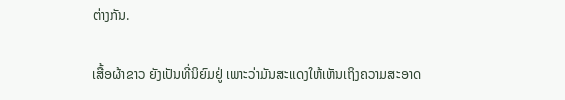ຕ່າງກັນ.

ເສື້ອຜ້າຂາວ ຍັງເປັນທີ່ນິຍົມຢູ່ ເພາະວ່າມັນສະແດງໃຫ້ເຫັນເຖິງຄວາມສະອາດ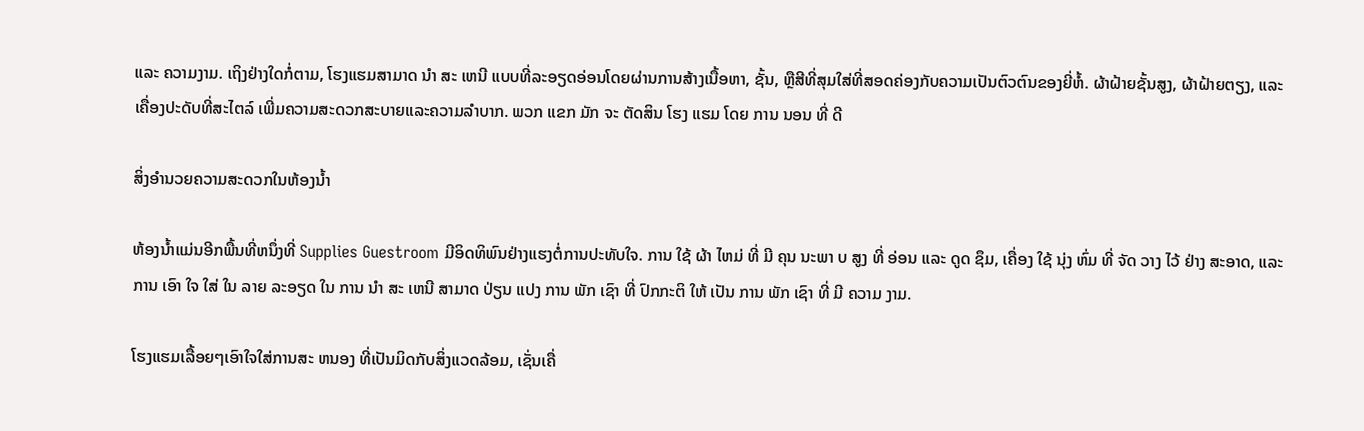ແລະ ຄວາມງາມ. ເຖິງຢ່າງໃດກໍ່ຕາມ, ໂຮງແຮມສາມາດ ນໍາ ສະ ເຫນີ ແບບທີ່ລະອຽດອ່ອນໂດຍຜ່ານການສ້າງເນື້ອຫາ, ຊັ້ນ, ຫຼືສີທີ່ສຸມໃສ່ທີ່ສອດຄ່ອງກັບຄວາມເປັນຕົວຕົນຂອງຍີ່ຫໍ້. ຜ້າຝ້າຍຊັ້ນສູງ, ຜ້າຝ້າຍຕຽງ, ແລະເຄື່ອງປະດັບທີ່ສະໄຕລ໌ ເພີ່ມຄວາມສະດວກສະບາຍແລະຄວາມລໍາບາກ. ພວກ ແຂກ ມັກ ຈະ ຕັດສິນ ໂຮງ ແຮມ ໂດຍ ການ ນອນ ທີ່ ດີ

ສິ່ງອຳນວຍຄວາມສະດວກໃນຫ້ອງນ້ຳ

ຫ້ອງນ້ຳແມ່ນອີກພື້ນທີ່ຫນຶ່ງທີ່ Supplies Guestroom ມີອິດທິພົນຢ່າງແຮງຕໍ່ການປະທັບໃຈ. ການ ໃຊ້ ຜ້າ ໄຫມ່ ທີ່ ມີ ຄຸນ ນະພາ ບ ສູງ ທີ່ ອ່ອນ ແລະ ດູດ ຊຶມ, ເຄື່ອງ ໃຊ້ ນຸ່ງ ຫົ່ມ ທີ່ ຈັດ ວາງ ໄວ້ ຢ່າງ ສະອາດ, ແລະ ການ ເອົາ ໃຈ ໃສ່ ໃນ ລາຍ ລະອຽດ ໃນ ການ ນໍາ ສະ ເຫນີ ສາມາດ ປ່ຽນ ແປງ ການ ພັກ ເຊົາ ທີ່ ປົກກະຕິ ໃຫ້ ເປັນ ການ ພັກ ເຊົາ ທີ່ ມີ ຄວາມ ງາມ.

ໂຮງແຮມເລື້ອຍໆເອົາໃຈໃສ່ການສະ ຫນອງ ທີ່ເປັນມິດກັບສິ່ງແວດລ້ອມ, ເຊັ່ນເຄື່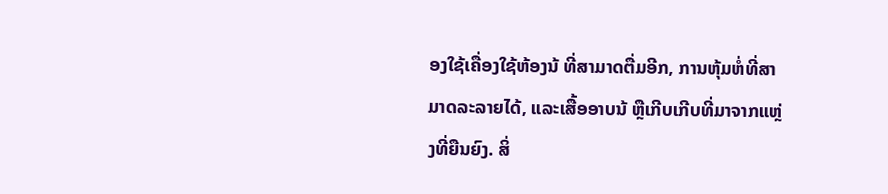ອງໃຊ້ເຄື່ອງໃຊ້ຫ້ອງນ້ ທີ່ສາມາດຕື່ມອີກ, ການຫຸ້ມຫໍ່ທີ່ສາມາດລະລາຍໄດ້, ແລະເສື້ອອາບນ້ ຫຼືເກີບເກີບທີ່ມາຈາກແຫຼ່ງທີ່ຍືນຍົງ. ສິ່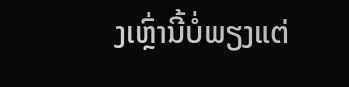ງເຫຼົ່ານີ້ບໍ່ພຽງແຕ່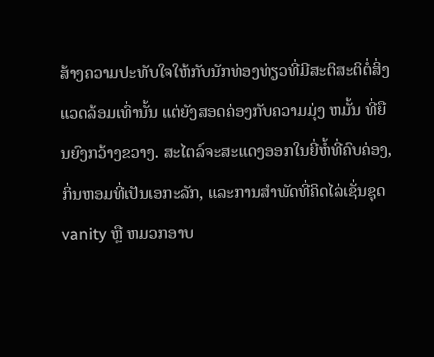ສ້າງຄວາມປະທັບໃຈໃຫ້ກັບນັກທ່ອງທ່ຽວທີ່ມີສະຕິສະຕິຕໍ່ສິ່ງແວດລ້ອມເທົ່ານັ້ນ ແຕ່ຍັງສອດຄ່ອງກັບຄວາມມຸ່ງ ຫມັ້ນ ທີ່ຍືນຍົງກວ້າງຂວາງ. ສະໄຕລ໌ຈະສະແດງອອກໃນຍີ່ຫໍ້ທີ່ຄົບຄ່ອງ, ກິ່ນຫອມທີ່ເປັນເອກະລັກ, ແລະການສໍາພັດທີ່ຄິດໄລ່ເຊັ່ນຊຸດ vanity ຫຼື ຫມວກອາບ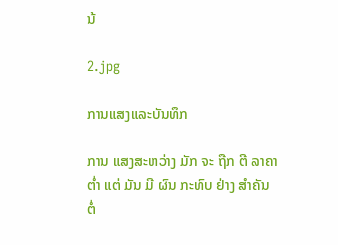ນ້

2.jpg

ການແສງແລະບັນທຶກ

ການ ແສງສະຫວ່າງ ມັກ ຈະ ຖືກ ຕີ ລາຄາ ຕໍ່າ ແຕ່ ມັນ ມີ ຜົນ ກະທົບ ຢ່າງ ສໍາຄັນ ຕໍ່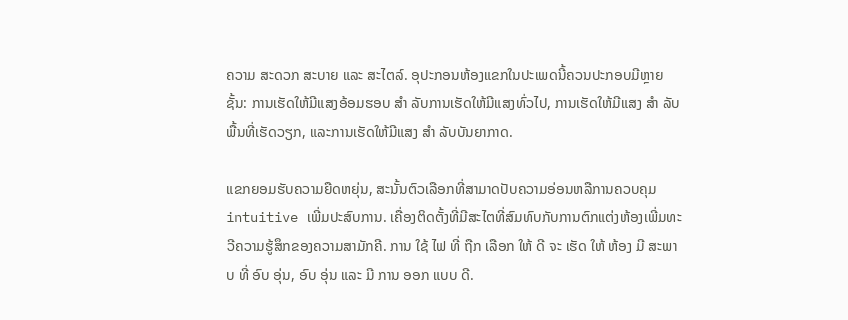ຄວາມ ສະດວກ ສະບາຍ ແລະ ສະໄຕລ໌. ອຸປະກອນຫ້ອງແຂກໃນປະເພດນີ້ຄວນປະກອບມີຫຼາຍຊັ້ນ: ການເຮັດໃຫ້ມີແສງອ້ອມຮອບ ສໍາ ລັບການເຮັດໃຫ້ມີແສງທົ່ວໄປ, ການເຮັດໃຫ້ມີແສງ ສໍາ ລັບພື້ນທີ່ເຮັດວຽກ, ແລະການເຮັດໃຫ້ມີແສງ ສໍາ ລັບບັນຍາກາດ.

ແຂກຍອມຮັບຄວາມຍືດຫຍຸ່ນ, ສະນັ້ນຕົວເລືອກທີ່ສາມາດປັບຄວາມອ່ອນຫລືການຄວບຄຸມ intuitive ເພີ່ມປະສົບການ. ເຄື່ອງຕິດຕັ້ງທີ່ມີສະໄຕທີ່ສົມທົບກັບການຕົກແຕ່ງຫ້ອງເພີ່ມທະວີຄວາມຮູ້ສຶກຂອງຄວາມສາມັກຄີ. ການ ໃຊ້ ໄຟ ທີ່ ຖືກ ເລືອກ ໃຫ້ ດີ ຈະ ເຮັດ ໃຫ້ ຫ້ອງ ມີ ສະພາບ ທີ່ ອົບ ອຸ່ນ, ອົບ ອຸ່ນ ແລະ ມີ ການ ອອກ ແບບ ດີ.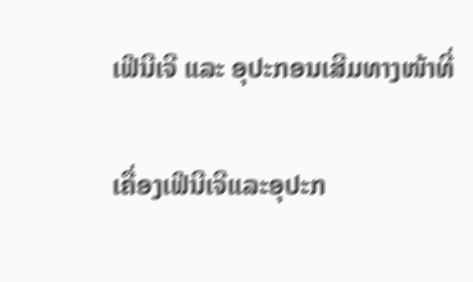ເຟີນີເຈີ ແລະ ອຸປະກອນເສີມທາງໜ້າທີ່

ເຄື່ອງເຟີນີເຈີແລະອຸປະກ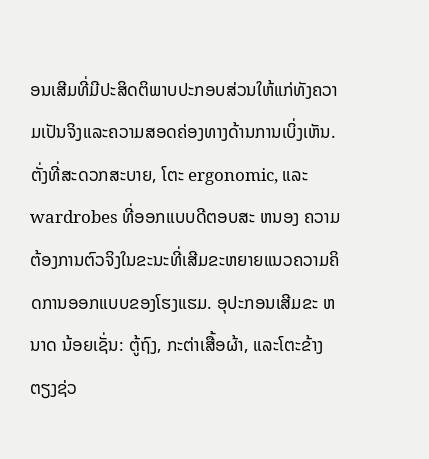ອນເສີມທີ່ມີປະສິດຕິພາບປະກອບສ່ວນໃຫ້ແກ່ທັງຄວາມເປັນຈິງແລະຄວາມສອດຄ່ອງທາງດ້ານການເບິ່ງເຫັນ. ຕັ່ງທີ່ສະດວກສະບາຍ, ໂຕະ ergonomic, ແລະ wardrobes ທີ່ອອກແບບດີຕອບສະ ຫນອງ ຄວາມຕ້ອງການຕົວຈິງໃນຂະນະທີ່ເສີມຂະຫຍາຍແນວຄວາມຄິດການອອກແບບຂອງໂຮງແຮມ. ອຸປະກອນເສີມຂະ ຫນາດ ນ້ອຍເຊັ່ນ: ຕູ້ຖົງ, ກະຕ່າເສື້ອຜ້າ, ແລະໂຕະຂ້າງຕຽງຊ່ວ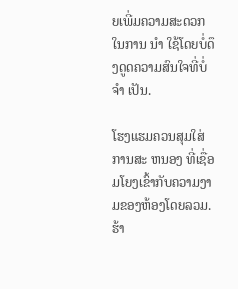ຍເພີ່ມຄວາມສະດວກໃນການ ນໍາ ໃຊ້ໂດຍບໍ່ດຶງດູດຄວາມສົນໃຈທີ່ບໍ່ ຈໍາ ເປັນ.

ໂຮງແຮມຄວນສຸມໃສ່ການສະ ຫນອງ ທີ່ເຊື່ອມໂຍງເຂົ້າກັບຄວາມງາມຂອງຫ້ອງໂດຍລວມ. ຮ້າ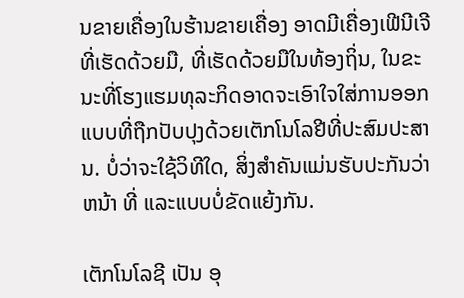ນຂາຍເຄື່ອງໃນຮ້ານຂາຍເຄື່ອງ ອາດມີເຄື່ອງເຟີນີເຈີທີ່ເຮັດດ້ວຍມື, ທີ່ເຮັດດ້ວຍມືໃນທ້ອງຖິ່ນ, ໃນຂະນະທີ່ໂຮງແຮມທຸລະກິດອາດຈະເອົາໃຈໃສ່ການອອກແບບທີ່ຖືກປັບປຸງດ້ວຍເຕັກໂນໂລຢີທີ່ປະສົມປະສານ. ບໍ່ວ່າຈະໃຊ້ວິທີໃດ, ສິ່ງສໍາຄັນແມ່ນຮັບປະກັນວ່າ ຫນ້າ ທີ່ ແລະແບບບໍ່ຂັດແຍ້ງກັນ.

ເຕັກໂນໂລຊີ ເປັນ ອຸ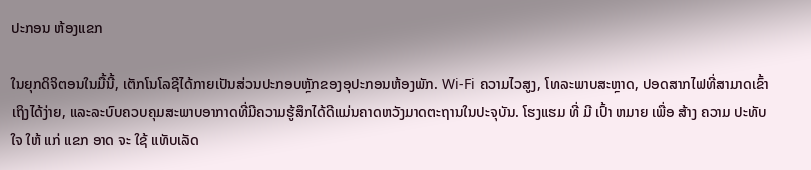ປະກອນ ຫ້ອງແຂກ

ໃນຍຸກດິຈິຕອນໃນມື້ນີ້, ເຕັກໂນໂລຊີໄດ້ກາຍເປັນສ່ວນປະກອບຫຼັກຂອງອຸປະກອນຫ້ອງພັກ. Wi-Fi ຄວາມໄວສູງ, ໂທລະພາບສະຫຼາດ, ປອດສາກໄຟທີ່ສາມາດເຂົ້າເຖິງໄດ້ງ່າຍ, ແລະລະບົບຄວບຄຸມສະພາບອາກາດທີ່ມີຄວາມຮູ້ສຶກໄດ້ດີແມ່ນຄາດຫວັງມາດຕະຖານໃນປະຈຸບັນ. ໂຮງແຮມ ທີ່ ມີ ເປົ້າ ຫມາຍ ເພື່ອ ສ້າງ ຄວາມ ປະທັບ ໃຈ ໃຫ້ ແກ່ ແຂກ ອາດ ຈະ ໃຊ້ ແທັບເລັດ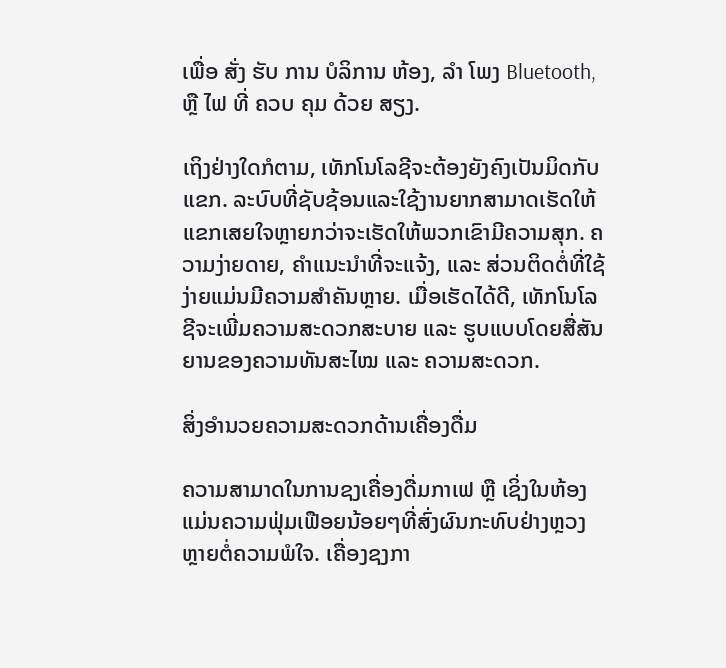ເພື່ອ ສັ່ງ ຮັບ ການ ບໍລິການ ຫ້ອງ, ລໍາ ໂພງ Bluetooth, ຫຼື ໄຟ ທີ່ ຄວບ ຄຸມ ດ້ວຍ ສຽງ.

ເຖິງຢ່າງໃດກໍຕາມ, ເທັກໂນໂລຊີຈະຕ້ອງຍັງຄົງເປັນມິດກັບແຂກ. ລະບົບທີ່ຊັບຊ້ອນແລະໃຊ້ງານຍາກສາມາດເຮັດໃຫ້ແຂກເສຍໃຈຫຼາຍກວ່າຈະເຮັດໃຫ້ພວກເຂົາມີຄວາມສຸກ. ຄວາມງ່າຍດາຍ, ຄຳແນະນຳທີ່ຈະແຈ້ງ, ແລະ ສ່ວນຕິດຕໍ່ທີ່ໃຊ້ງ່າຍແມ່ນມີຄວາມສຳຄັນຫຼາຍ. ເມື່ອເຮັດໄດ້ດີ, ເທັກໂນໂລຊີຈະເພີ່ມຄວາມສະດວກສະບາຍ ແລະ ຮູບແບບໂດຍສື່ສັນຍານຂອງຄວາມທັນສະໄໝ ແລະ ຄວາມສະດວກ.

ສິ່ງອຳນວຍຄວາມສະດວກດ້ານເຄື່ອງດື່ມ

ຄວາມສາມາດໃນການຊງເຄື່ອງດື່ມກາເຟ ຫຼື ເຊິ່ງໃນຫ້ອງແມ່ນຄວາມຟຸ່ມເຟືອຍນ້ອຍໆທີ່ສົ່ງຜົນກະທົບຢ່າງຫຼວງຫຼາຍຕໍ່ຄວາມພໍໃຈ. ເຄື່ອງຊງກາ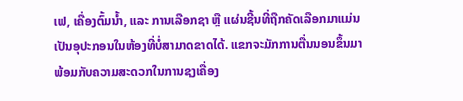ເຟ, ເຄື່ອງຕົ້ມນ້ຳ, ແລະ ການເລືອກຊາ ຫຼື ແຜ່ນຊີ້ນທີ່ຖືກຄັດເລືອກມາແມ່ນເປັນອຸປະກອນໃນຫ້ອງທີ່ບໍ່ສາມາດຂາດໄດ້. ແຂກຈະມັກການຕື່ນນອນຂຶ້ນມາພ້ອມກັບຄວາມສະດວກໃນການຊງເຄື່ອງ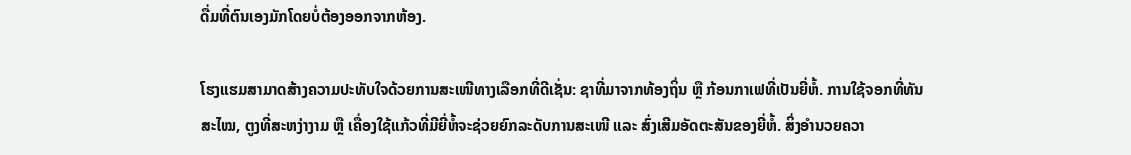ດື່ມທີ່ຕົນເອງມັກໂດຍບໍ່ຕ້ອງອອກຈາກຫ້ອງ.

ໂຮງແຮມສາມາດສ້າງຄວາມປະທັບໃຈດ້ວຍການສະເໜີທາງເລືອກທີ່ດີເຊັ່ນ: ຊາທີ່ມາຈາກທ້ອງຖິ່ນ ຫຼື ກ້ອນກາເຟທີ່ເປັນຍີ່ຫໍ້. ການໃຊ້ຈອກທີ່ທັນສະໄໝ, ຕູງທີ່ສະຫງ່າງາມ ຫຼື ເຄື່ອງໃຊ້ແກ້ວທີ່ມີຍີ່ຫໍ້ຈະຊ່ວຍຍົກລະດັບການສະເໜີ ແລະ ສົ່ງເສີມອັດຕະສັນຂອງຍີ່ຫໍ້. ສິ່ງອຳນວຍຄວາ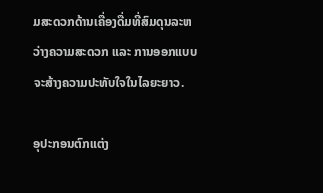ມສະດວກດ້ານເຄື່ອງດື່ມທີ່ສົມດຸນລະຫວ່າງຄວາມສະດວກ ແລະ ການອອກແບບຈະສ້າງຄວາມປະທັບໃຈໃນໄລຍະຍາວ.

ອຸປະກອນຕົກແຕ່ງ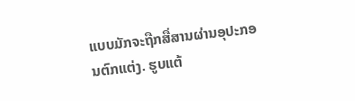ແບບມັກຈະຖືກສື່ສານຜ່ານອຸປະກອນຕົກແຕ່ງ. ຮູບແຕ້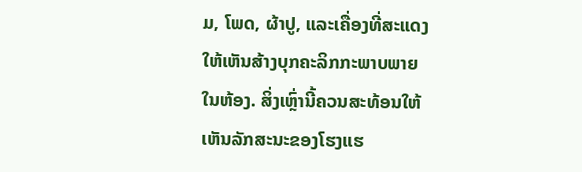ມ, ໂພດ, ຜ້າປູ, ແລະເຄື່ອງທີ່ສະແດງໃຫ້ເຫັນສ້າງບຸກຄະລິກກະພາບພາຍໃນຫ້ອງ. ສິ່ງເຫຼົ່ານີ້ຄວນສະທ້ອນໃຫ້ເຫັນລັກສະນະຂອງໂຮງແຮ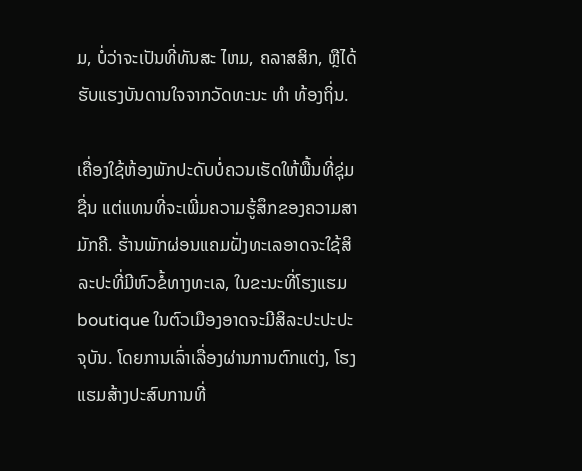ມ, ບໍ່ວ່າຈະເປັນທີ່ທັນສະ ໄຫມ, ຄລາສສິກ, ຫຼືໄດ້ຮັບແຮງບັນດານໃຈຈາກວັດທະນະ ທໍາ ທ້ອງຖິ່ນ.

ເຄື່ອງໃຊ້ຫ້ອງພັກປະດັບບໍ່ຄວນເຮັດໃຫ້ພື້ນທີ່ຊຸ່ມຊື່ນ ແຕ່ແທນທີ່ຈະເພີ່ມຄວາມຮູ້ສຶກຂອງຄວາມສາມັກຄີ. ຮ້ານພັກຜ່ອນແຄມຝັ່ງທະເລອາດຈະໃຊ້ສິລະປະທີ່ມີຫົວຂໍ້ທາງທະເລ, ໃນຂະນະທີ່ໂຮງແຮມ boutique ໃນຕົວເມືອງອາດຈະມີສິລະປະປະປະຈຸບັນ. ໂດຍການເລົ່າເລື່ອງຜ່ານການຕົກແຕ່ງ, ໂຮງແຮມສ້າງປະສົບການທີ່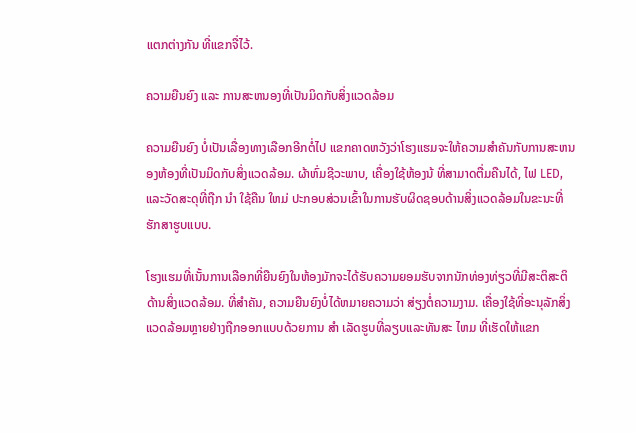ແຕກຕ່າງກັນ ທີ່ແຂກຈື່ໄວ້.

ຄວາມຍືນຍົງ ແລະ ການສະຫນອງທີ່ເປັນມິດກັບສິ່ງແວດລ້ອມ

ຄວາມຍືນຍົງ ບໍ່ເປັນເລື່ອງທາງເລືອກອີກຕໍ່ໄປ ແຂກຄາດຫວັງວ່າໂຮງແຮມຈະໃຫ້ຄວາມສໍາຄັນກັບການສະຫນອງຫ້ອງທີ່ເປັນມິດກັບສິ່ງແວດລ້ອມ. ຜ້າຫົ່ມຊີວະພາບ, ເຄື່ອງໃຊ້ຫ້ອງນ້ ທີ່ສາມາດຕື່ມຄືນໄດ້, ໄຟ LED, ແລະວັດສະດຸທີ່ຖືກ ນໍາ ໃຊ້ຄືນ ໃຫມ່ ປະກອບສ່ວນເຂົ້າໃນການຮັບຜິດຊອບດ້ານສິ່ງແວດລ້ອມໃນຂະນະທີ່ຮັກສາຮູບແບບ.

ໂຮງແຮມທີ່ເນັ້ນການເລືອກທີ່ຍືນຍົງໃນຫ້ອງມັກຈະໄດ້ຮັບຄວາມຍອມຮັບຈາກນັກທ່ອງທ່ຽວທີ່ມີສະຕິສະຕິດ້ານສິ່ງແວດລ້ອມ. ທີ່ສໍາຄັນ, ຄວາມຍືນຍົງບໍ່ໄດ້ຫມາຍຄວາມວ່າ ສ່ຽງຕໍ່ຄວາມງາມ. ເຄື່ອງໃຊ້ທີ່ອະນຸລັກສິ່ງແວດລ້ອມຫຼາຍຢ່າງຖືກອອກແບບດ້ວຍການ ສໍາ ເລັດຮູບທີ່ລຽບແລະທັນສະ ໄຫມ ທີ່ເຮັດໃຫ້ແຂກ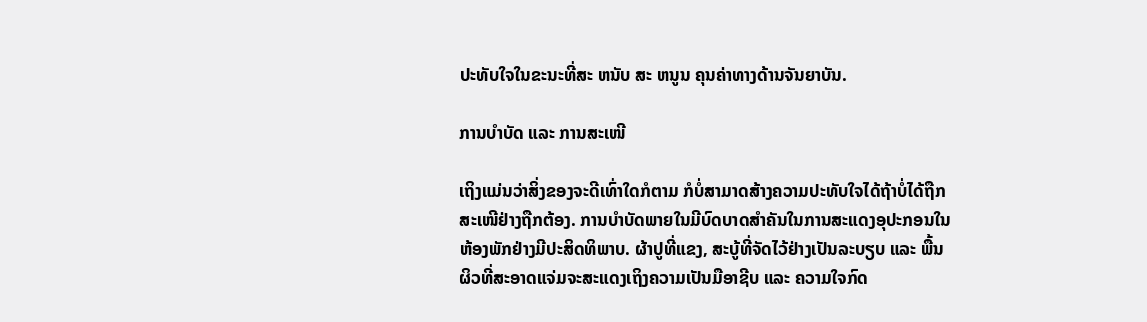ປະທັບໃຈໃນຂະນະທີ່ສະ ຫນັບ ສະ ຫນູນ ຄຸນຄ່າທາງດ້ານຈັນຍາບັນ.

ການບຳບັດ ແລະ ການສະເໜີ

ເຖິງແມ່ນວ່າສິ່ງຂອງຈະດີເທົ່າໃດກໍຕາມ ກໍບໍ່ສາມາດສ້າງຄວາມປະທັບໃຈໄດ້ຖ້າບໍ່ໄດ້ຖືກສະເໜີຢ່າງຖືກຕ້ອງ. ການບຳບັດພາຍໃນມີບົດບາດສຳຄັນໃນການສະແດງອຸປະກອນໃນຫ້ອງພັກຢ່າງມີປະສິດທິພາບ. ຜ້າປູທີ່ແຂງ, ສະບູ້ທີ່ຈັດໄວ້ຢ່າງເປັນລະບຽບ ແລະ ພື້ນຜິວທີ່ສະອາດແຈ່ມຈະສະແດງເຖິງຄວາມເປັນມືອາຊີບ ແລະ ຄວາມໃຈກົດ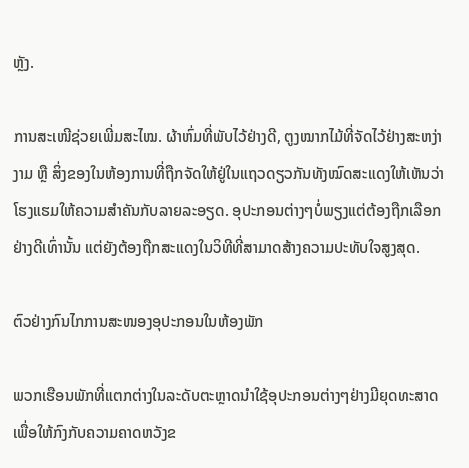ຫຼັງ.

ການສະເໜີຊ່ວຍເພີ່ມສະໄໝ. ຜ້າຫົ່ມທີ່ພັບໄວ້ຢ່າງດີ, ຕູງໝາກໄມ້ທີ່ຈັດໄວ້ຢ່າງສະຫງ່າງາມ ຫຼື ສິ່ງຂອງໃນຫ້ອງການທີ່ຖືກຈັດໃຫ້ຢູ່ໃນແຖວດຽວກັນທັງໝົດສະແດງໃຫ້ເຫັນວ່າໂຮງແຮມໃຫ້ຄວາມສຳຄັນກັບລາຍລະອຽດ. ອຸປະກອນຕ່າງໆບໍ່ພຽງແຕ່ຕ້ອງຖືກເລືອກຢ່າງດີເທົ່ານັ້ນ ແຕ່ຍັງຕ້ອງຖືກສະແດງໃນວິທີທີ່ສາມາດສ້າງຄວາມປະທັບໃຈສູງສຸດ.

ຕົວຢ່າງກົນໄກການສະໜອງອຸປະກອນໃນຫ້ອງພັກ

ພວກເຮືອນພັກທີ່ແຕກຕ່າງໃນລະດັບຕະຫຼາດນຳໃຊ້ອຸປະກອນຕ່າງໆຢ່າງມີຍຸດທະສາດເພື່ອໃຫ້ກົງກັບຄວາມຄາດຫວັງຂ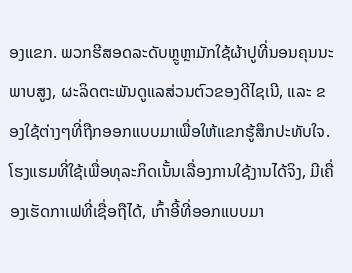ອງແຂກ. ພວກຮີສອດລະດັບຫຼູຫຼາມັກໃຊ້ຜ້າປູທີ່ນອນຄຸນນະພາບສູງ, ຜະລິດຕະພັນດູແລສ່ວນຕົວຂອງດີໄຊເນີ, ແລະ ຂອງໃຊ້ຕ່າງໆທີ່ຖືກອອກແບບມາເພື່ອໃຫ້ແຂກຮູ້ສຶກປະທັບໃຈ. ໂຮງແຮມທີ່ໃຊ້ເພື່ອທຸລະກິດເນັ້ນເລື່ອງການໃຊ້ງານໄດ້ຈິງ, ມີເຄື່ອງເຮັດກາເຟທີ່ເຊື່ອຖືໄດ້, ເກົ້າອີ້ທີ່ອອກແບບມາ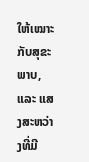ໃຫ້ເໝາະກັບສຸຂະພາບ, ແລະ ແສງສະຫວ່າງທີ່ມີ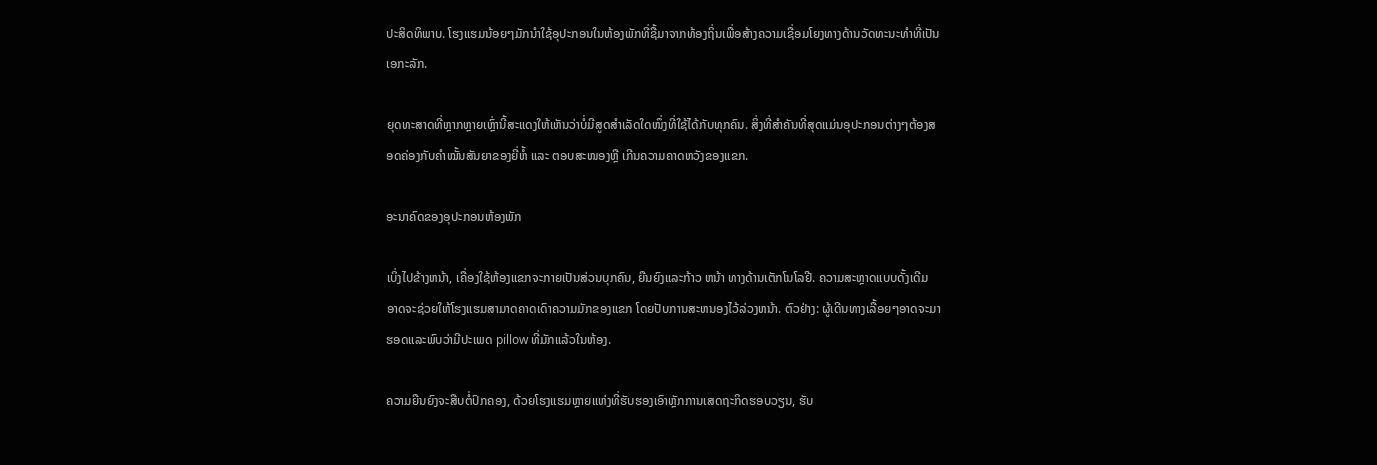ປະສິດທິພາບ. ໂຮງແຮມນ້ອຍໆມັກນຳໃຊ້ອຸປະກອນໃນຫ້ອງພັກທີ່ຊື້ມາຈາກທ້ອງຖິ່ນເພື່ອສ້າງຄວາມເຊື່ອມໂຍງທາງດ້ານວັດທະນະທຳທີ່ເປັນເອກະລັກ.

ຍຸດທະສາດທີ່ຫຼາກຫຼາຍເຫຼົ່ານີ້ສະແດງໃຫ້ເຫັນວ່າບໍ່ມີສູດສຳເລັດໃດໜຶ່ງທີ່ໃຊ້ໄດ້ກັບທຸກຄົນ. ສິ່ງທີ່ສຳຄັນທີ່ສຸດແມ່ນອຸປະກອນຕ່າງໆຕ້ອງສອດຄ່ອງກັບຄຳໝັ້ນສັນຍາຂອງຍີ່ຫໍ້ ແລະ ຕອບສະໜອງຫຼື ເກີນຄວາມຄາດຫວັງຂອງແຂກ.

ອະນາຄົດຂອງອຸປະກອນຫ້ອງພັກ

ເບິ່ງໄປຂ້າງຫນ້າ, ເຄື່ອງໃຊ້ຫ້ອງແຂກຈະກາຍເປັນສ່ວນບຸກຄົນ, ຍືນຍົງແລະກ້າວ ຫນ້າ ທາງດ້ານເຕັກໂນໂລຢີ. ຄວາມສະຫຼາດແບບດັ້ງເດີມ ອາດຈະຊ່ວຍໃຫ້ໂຮງແຮມສາມາດຄາດເດົາຄວາມມັກຂອງແຂກ ໂດຍປັບການສະຫນອງໄວ້ລ່ວງຫນ້າ. ຕົວຢ່າງ: ຜູ້ເດີນທາງເລື້ອຍໆອາດຈະມາຮອດແລະພົບວ່າມີປະເພດ pillow ທີ່ມັກແລ້ວໃນຫ້ອງ.

ຄວາມຍືນຍົງຈະສືບຕໍ່ປົກຄອງ, ດ້ວຍໂຮງແຮມຫຼາຍແຫ່ງທີ່ຮັບຮອງເອົາຫຼັກການເສດຖະກິດຮອບວຽນ, ຮັບ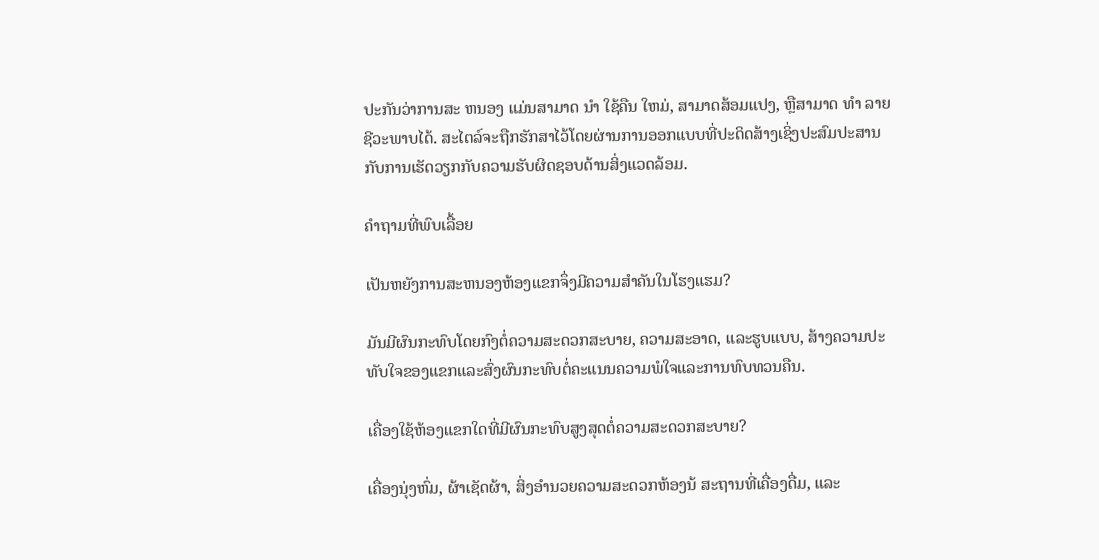ປະກັນວ່າການສະ ຫນອງ ແມ່ນສາມາດ ນໍາ ໃຊ້ຄືນ ໃຫມ່, ສາມາດສ້ອມແປງ, ຫຼືສາມາດ ທໍາ ລາຍຊີວະພາບໄດ້. ສະໄຕລ໌ຈະຖືກຮັກສາໄວ້ໂດຍຜ່ານການອອກແບບທີ່ປະດິດສ້າງເຊິ່ງປະສົມປະສານກັບການເຮັດວຽກກັບຄວາມຮັບຜິດຊອບດ້ານສິ່ງແວດລ້ອມ.

ຄຳຖາມທີ່ພົບເລື້ອຍ

ເປັນຫຍັງການສະຫນອງຫ້ອງແຂກຈຶ່ງມີຄວາມສໍາຄັນໃນໂຮງແຮມ?

ມັນມີຜົນກະທົບໂດຍກົງຕໍ່ຄວາມສະດວກສະບາຍ, ຄວາມສະອາດ, ແລະຮູບແບບ, ສ້າງຄວາມປະທັບໃຈຂອງແຂກແລະສົ່ງຜົນກະທົບຕໍ່ຄະແນນຄວາມພໍໃຈແລະການທົບທວນຄືນ.

ເຄື່ອງໃຊ້ຫ້ອງແຂກໃດທີ່ມີຜົນກະທົບສູງສຸດຕໍ່ຄວາມສະດວກສະບາຍ?

ເຄື່ອງນຸ່ງຫົ່ມ, ຜ້າເຊັດຜ້າ, ສິ່ງອໍານວຍຄວາມສະດວກຫ້ອງນ້ ສະຖານທີ່ເຄື່ອງດື່ມ, ແລະ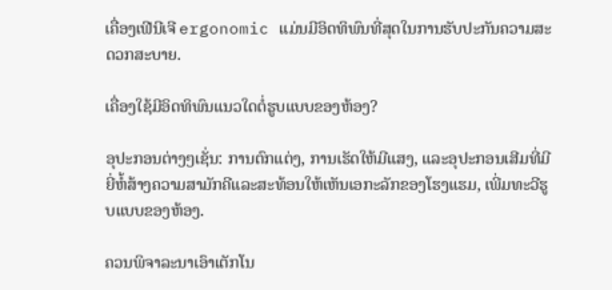ເຄື່ອງເຟີນີເຈີ ergonomic ແມ່ນມີອິດທິພົນທີ່ສຸດໃນການຮັບປະກັນຄວາມສະດວກສະບາຍ.

ເຄື່ອງໃຊ້ມີອິດທິພົນແນວໃດຕໍ່ຮູບແບບຂອງຫ້ອງ?

ອຸປະກອນຕ່າງໆເຊັ່ນ: ການຕົກແຕ່ງ, ການເຮັດໃຫ້ມີແສງ, ແລະອຸປະກອນເສີມທີ່ມີຍີ່ຫໍ້ສ້າງຄວາມສາມັກຄີແລະສະທ້ອນໃຫ້ເຫັນເອກະລັກຂອງໂຮງແຮມ, ເພີ່ມທະວີຮູບແບບຂອງຫ້ອງ.

ຄວນພິຈາລະນາເອົາເຕັກໂນ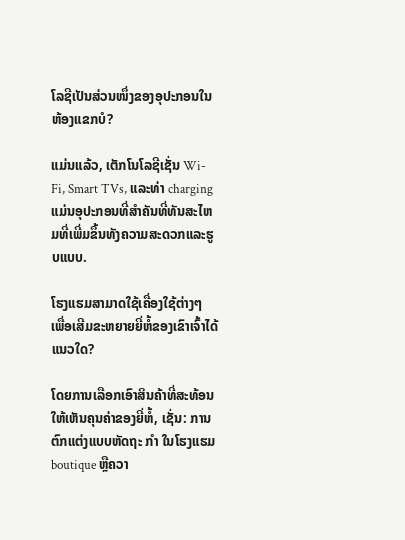ໂລຊີເປັນສ່ວນໜຶ່ງຂອງອຸປະກອນໃນຫ້ອງແຂກບໍ?

ແມ່ນແລ້ວ, ເຕັກໂນໂລຊີເຊັ່ນ Wi-Fi, Smart TVs, ແລະທ່າ charging ແມ່ນອຸປະກອນທີ່ສໍາຄັນທີ່ທັນສະໄຫມທີ່ເພີ່ມຂຶ້ນທັງຄວາມສະດວກແລະຮູບແບບ.

ໂຮງແຮມສາມາດໃຊ້ເຄື່ອງໃຊ້ຕ່າງໆ ເພື່ອເສີມຂະຫຍາຍຍີ່ຫໍ້ຂອງເຂົາເຈົ້າໄດ້ແນວໃດ?

ໂດຍການເລືອກເອົາສິນຄ້າທີ່ສະທ້ອນໃຫ້ເຫັນຄຸນຄ່າຂອງຍີ່ຫໍ້, ເຊັ່ນ: ການຕົກແຕ່ງແບບຫັດຖະ ກໍາ ໃນໂຮງແຮມ boutique ຫຼືຄວາ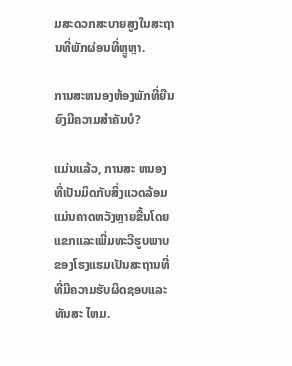ມສະດວກສະບາຍສູງໃນສະຖານທີ່ພັກຜ່ອນທີ່ຫຼູຫຼາ.

ການສະຫນອງຫ້ອງພັກທີ່ຍືນຍົງມີຄວາມສໍາຄັນບໍ?

ແມ່ນແລ້ວ, ການສະ ຫນອງ ທີ່ເປັນມິດກັບສິ່ງແວດລ້ອມແມ່ນຄາດຫວັງຫຼາຍຂື້ນໂດຍແຂກແລະເພີ່ມທະວີຮູບພາບຂອງໂຮງແຮມເປັນສະຖານທີ່ທີ່ມີຄວາມຮັບຜິດຊອບແລະທັນສະ ໄຫມ.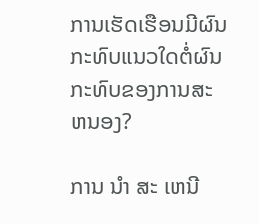ການເຮັດເຮືອນມີຜົນກະທົບແນວໃດຕໍ່ຜົນກະທົບຂອງການສະ ຫນອງ?

ການ ນໍາ ສະ ເຫນີ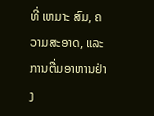ທີ່ ເຫມາະ ສົມ, ຄວາມສະອາດ, ແລະການຕື່ມອາຫານຢ່າງ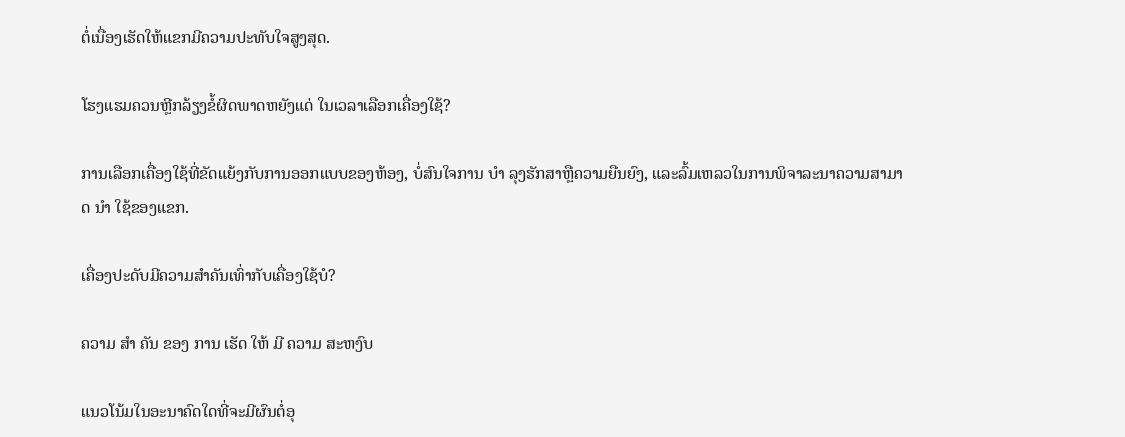ຕໍ່ເນື່ອງເຮັດໃຫ້ແຂກມີຄວາມປະທັບໃຈສູງສຸດ.

ໂຮງແຮມຄວນຫຼີກລ້ຽງຂໍ້ຜິດພາດຫຍັງແດ່ ໃນເວລາເລືອກເຄື່ອງໃຊ້?

ການເລືອກເຄື່ອງໃຊ້ທີ່ຂັດແຍ້ງກັບການອອກແບບຂອງຫ້ອງ, ບໍ່ສົນໃຈການ ບໍາ ລຸງຮັກສາຫຼືຄວາມຍືນຍົງ, ແລະລົ້ມເຫລວໃນການພິຈາລະນາຄວາມສາມາດ ນໍາ ໃຊ້ຂອງແຂກ.

ເຄື່ອງປະດັບມີຄວາມສໍາຄັນເທົ່າກັບເຄື່ອງໃຊ້ບໍ?

ຄວາມ ສໍາ ຄັນ ຂອງ ການ ເຮັດ ໃຫ້ ມີ ຄວາມ ສະຫງົບ

ແນວໂນ້ມໃນອະນາຄົດໃດທີ່ຈະມີຜົນຕໍ່ອຸ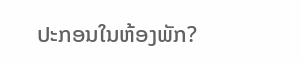ປະກອນໃນຫ້ອງພັກ?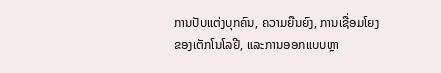ການປັບແຕ່ງບຸກຄົນ, ຄວາມຍືນຍົງ, ການເຊື່ອມໂຍງຂອງເຕັກໂນໂລຢີ, ແລະການອອກແບບຫຼາ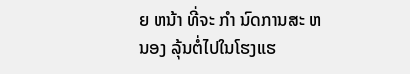ຍ ຫນ້າ ທີ່ຈະ ກໍາ ນົດການສະ ຫນອງ ລຸ້ນຕໍ່ໄປໃນໂຮງແຮ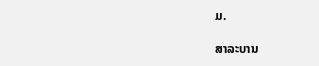ມ.

ສາລະບານ